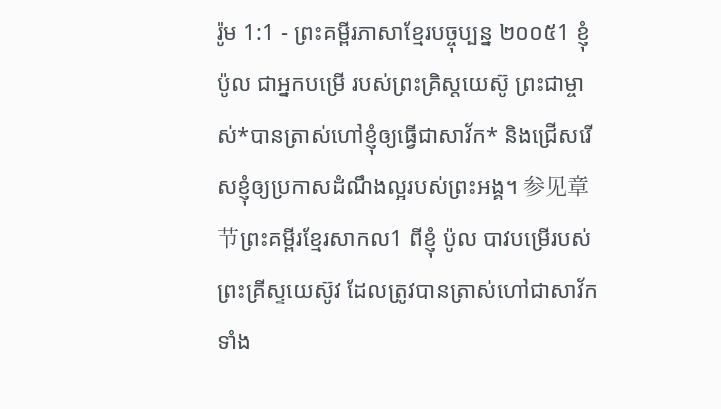រ៉ូម 1:1 - ព្រះគម្ពីរភាសាខ្មែរបច្ចុប្បន្ន ២០០៥1 ខ្ញុំ ប៉ូល ជាអ្នកបម្រើ របស់ព្រះគ្រិស្តយេស៊ូ ព្រះជាម្ចាស់*បានត្រាស់ហៅខ្ញុំឲ្យធ្វើជាសាវ័ក* និងជ្រើសរើសខ្ញុំឲ្យប្រកាសដំណឹងល្អរបស់ព្រះអង្គ។ 参见章节ព្រះគម្ពីរខ្មែរសាកល1 ពីខ្ញុំ ប៉ូល បាវបម្រើរបស់ព្រះគ្រីស្ទយេស៊ូវ ដែលត្រូវបានត្រាស់ហៅជាសាវ័ក ទាំង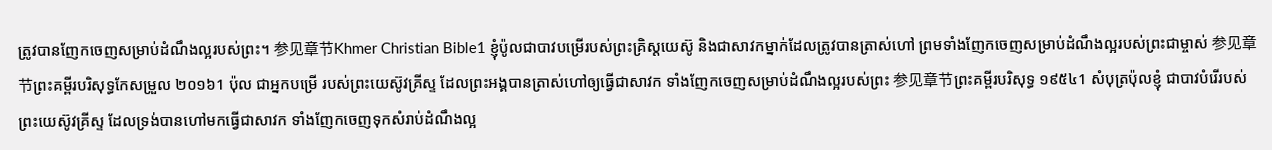ត្រូវបានញែកចេញសម្រាប់ដំណឹងល្អរបស់ព្រះ។ 参见章节Khmer Christian Bible1 ខ្ញុំប៉ូលជាបាវបម្រើរបស់ព្រះគ្រិស្ដយេស៊ូ និងជាសាវកម្នាក់ដែលត្រូវបានត្រាស់ហៅ ព្រមទាំងញែកចេញសម្រាប់ដំណឹងល្អរបស់ព្រះជាម្ចាស់ 参见章节ព្រះគម្ពីរបរិសុទ្ធកែសម្រួល ២០១៦1 ប៉ុល ជាអ្នកបម្រើ របស់ព្រះយេស៊ូវគ្រីស្ទ ដែលព្រះអង្គបានត្រាស់ហៅឲ្យធ្វើជាសាវក ទាំងញែកចេញសម្រាប់ដំណឹងល្អរបស់ព្រះ 参见章节ព្រះគម្ពីរបរិសុទ្ធ ១៩៥៤1 សំបុត្រប៉ុលខ្ញុំ ជាបាវបំរើរបស់ព្រះយេស៊ូវគ្រីស្ទ ដែលទ្រង់បានហៅមកធ្វើជាសាវក ទាំងញែកចេញទុកសំរាប់ដំណឹងល្អ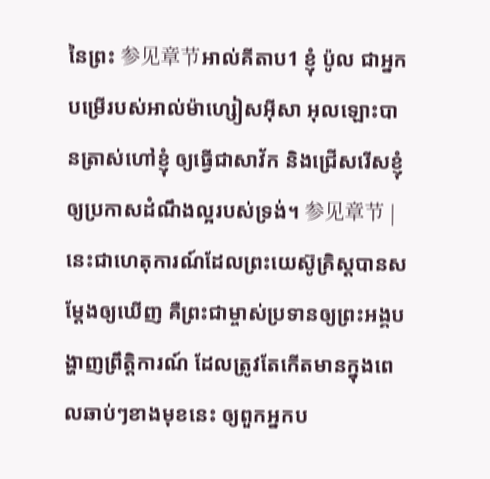នៃព្រះ 参见章节អាល់គីតាប1 ខ្ញុំ ប៉ូល ជាអ្នកបម្រើរបស់អាល់ម៉ាហ្សៀសអ៊ីសា អុលឡោះបានត្រាស់ហៅខ្ញុំ ឲ្យធ្វើជាសាវ័ក និងជ្រើសរើសខ្ញុំ ឲ្យប្រកាសដំណឹងល្អរបស់ទ្រង់។ 参见章节 |
នេះជាហេតុការណ៍ដែលព្រះយេស៊ូគ្រិស្តបានសម្តែងឲ្យឃើញ គឺព្រះជាម្ចាស់ប្រទានឲ្យព្រះអង្គបង្ហាញព្រឹត្តិការណ៍ ដែលត្រូវតែកើតមានក្នុងពេលឆាប់ៗខាងមុខនេះ ឲ្យពួកអ្នកប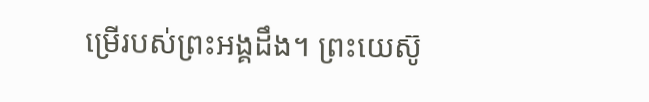ម្រើរបស់ព្រះអង្គដឹង។ ព្រះយេស៊ូ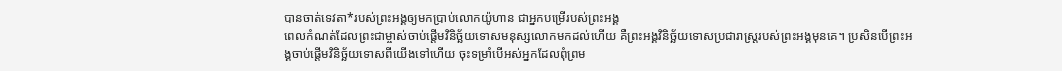បានចាត់ទេវតា*របស់ព្រះអង្គឲ្យមកប្រាប់លោកយ៉ូហាន ជាអ្នកបម្រើរបស់ព្រះអង្គ
ពេលកំណត់ដែលព្រះជាម្ចាស់ចាប់ផ្តើមវិនិច្ឆ័យទោសមនុស្សលោកមកដល់ហើយ គឺព្រះអង្គវិនិច្ឆ័យទោសប្រជារាស្ដ្ររបស់ព្រះអង្គមុនគេ។ ប្រសិនបើព្រះអង្គចាប់ផ្ដើមវិនិច្ឆ័យទោសពីយើងទៅហើយ ចុះទម្រាំបើអស់អ្នកដែលពុំព្រម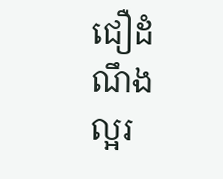ជឿដំណឹងល្អរ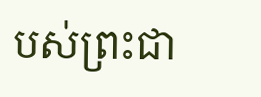បស់ព្រះជា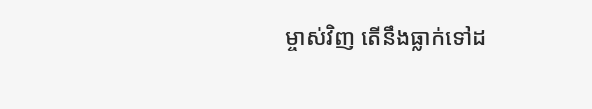ម្ចាស់វិញ តើនឹងធ្លាក់ទៅដ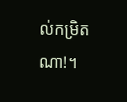ល់កម្រិតណា!។